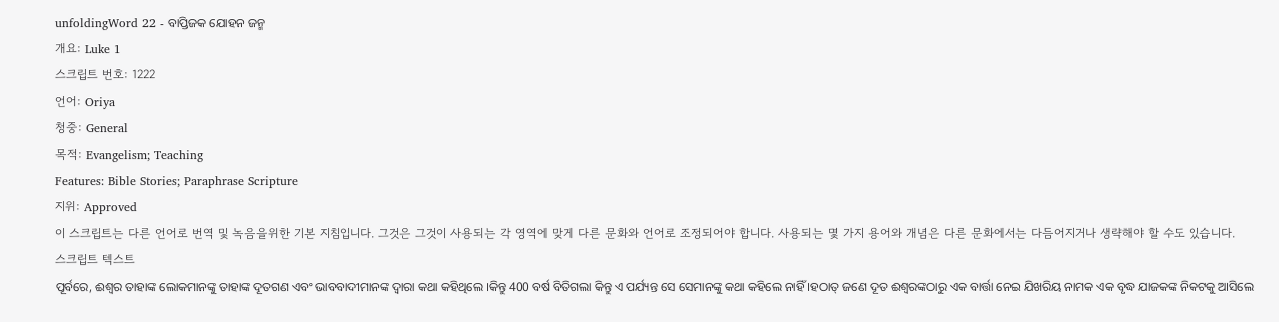unfoldingWord 22 - ବାପ୍ତିଜକ ଯୋହନ ଜନ୍ମ
개요: Luke 1
스크립트 번호: 1222
언어: Oriya
청중: General
목적: Evangelism; Teaching
Features: Bible Stories; Paraphrase Scripture
지위: Approved
이 스크립트는 다른 언어로 번역 및 녹음을위한 기본 지침입니다. 그것은 그것이 사용되는 각 영역에 맞게 다른 문화와 언어로 조정되어야 합니다. 사용되는 몇 가지 용어와 개념은 다른 문화에서는 다듬어지거나 생략해야 할 수도 있습니다.
스크립트 텍스트
ପୂର୍ବରେ, ଈଶ୍ଵର ତାହାଙ୍କ ଲୋକମାନଙ୍କୁ ତାହାଙ୍କ ଦୂତଗଣ ଏବଂ ଭାବବାଦୀମାନଙ୍କ ଦ୍ଵାରା କଥା କହିଥିଲେ ।କିନ୍ତୁ 400 ବର୍ଷ ବିତିଗଲା କିନ୍ତୁ ଏ ପର୍ଯ୍ୟନ୍ତ ସେ ସେମାନଙ୍କୁ କଥା କହିଲେ ନାହିଁ ।ହଠାତ୍ ଜଣେ ଦୂତ ଈଶ୍ଵରଙ୍କଠାରୁ ଏକ ବାର୍ତ୍ତା ନେଇ ଯିଖରିୟ ନାମକ ଏକ ବୃଦ୍ଧ ଯାଜକଙ୍କ ନିକଟକୁ ଆସିଲେ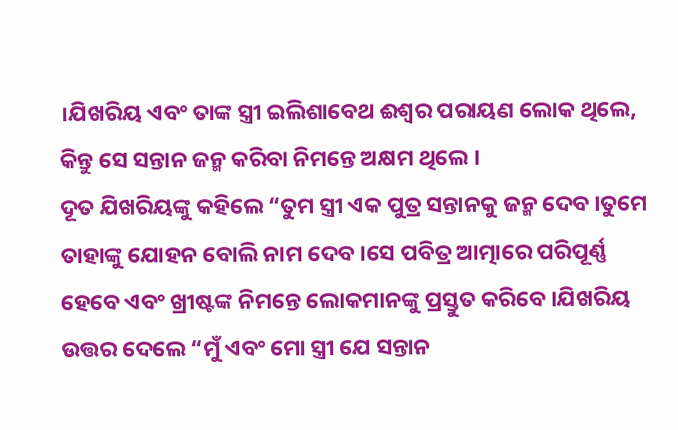।ଯିଖରିୟ ଏବଂ ତାଙ୍କ ସ୍ତ୍ରୀ ଇଲିଶାବେଥ ଈଶ୍ଵର ପରାୟଣ ଲୋକ ଥିଲେ, କିନ୍ତୁ ସେ ସନ୍ତାନ ଜନ୍ମ କରିବା ନିମନ୍ତେ ଅକ୍ଷମ ଥିଲେ ।
ଦୂତ ଯିଖରିୟଙ୍କୁ କହିଲେ “ତୁମ ସ୍ତ୍ରୀ ଏକ ପୁତ୍ର ସନ୍ତାନକୁ ଜନ୍ମ ଦେବ ।ତୁମେ ତାହାଙ୍କୁ ଯୋହନ ବୋଲି ନାମ ଦେବ ।ସେ ପବିତ୍ର ଆତ୍ମାରେ ପରିପୂର୍ଣ୍ଣ ହେବେ ଏବଂ ଖ୍ରୀଷ୍ଟଙ୍କ ନିମନ୍ତେ ଲୋକମାନଙ୍କୁ ପ୍ରସ୍ତୁତ କରିବେ ।ଯିଖରିୟ ଉତ୍ତର ଦେଲେ “ମୁଁ ଏବଂ ମୋ ସ୍ତ୍ରୀ ଯେ ସନ୍ତାନ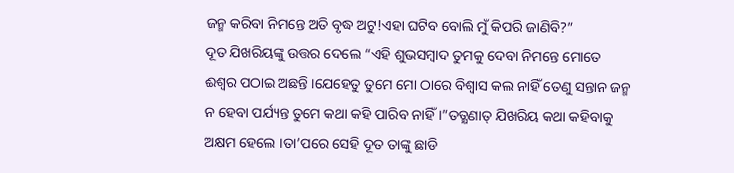ଜନ୍ମ କରିବା ନିମନ୍ତେ ଅତି ବୃଦ୍ଧ ଅଟୁ!ଏହା ଘଟିବ ବୋଲି ମୁଁ କିପରି ଜାଣିବି?”
ଦୂତ ଯିଖରିୟଙ୍କୁ ଉତ୍ତର ଦେଲେ “ଏହି ଶୁଭସମ୍ବାଦ ତୁମକୁ ଦେବା ନିମନ୍ତେ ମୋତେ ଈଶ୍ଵର ପଠାଇ ଅଛନ୍ତି ।ଯେହେତୁ ତୁମେ ମୋ ଠାରେ ବିଶ୍ଵାସ କଲ ନାହିଁ ତେଣୁ ସନ୍ତାନ ଜନ୍ମ ନ ହେବା ପର୍ଯ୍ୟନ୍ତ ତୁମେ କଥା କହି ପାରିବ ନାହିଁ ।”ତତ୍କ୍ଷଣାତ୍ ଯିଖରିୟ କଥା କହିବାକୁ ଅକ୍ଷମ ହେଲେ ।ତା’ପରେ ସେହି ଦୂତ ତାଙ୍କୁ ଛାଡି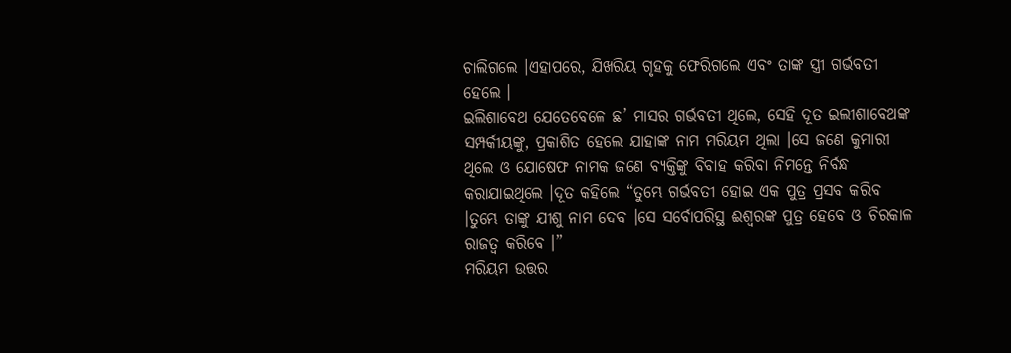ଚାଲିଗଲେ ।ଏହାପରେ, ଯିଖରିୟ ଗୃହକୁ ଫେରିଗଲେ ଏବଂ ତାଙ୍କ ସ୍ତ୍ରୀ ଗର୍ଭବତୀ ହେଲେ ।
ଇଲିଶାବେଥ ଯେତେବେଳେ ଛ’ ମାସର ଗର୍ଭବତୀ ଥିଲେ, ସେହି ଦୂତ ଇଲୀଶାବେଥଙ୍କ ସମ୍ପର୍କୀୟଙ୍କୁ, ପ୍ରକାଶିତ ହେଲେ ଯାହାଙ୍କ ନାମ ମରିୟମ ଥିଲା ।ସେ ଜଣେ କୁମାରୀ ଥିଲେ ଓ ଯୋଷେଫ ନାମକ ଜଣେ ବ୍ୟକ୍ତିଙ୍କୁ ବିବାହ କରିବା ନିମନ୍ତେ ନିର୍ବନ୍ଧ କରାଯାଇଥିଲେ ।ଦୂତ କହିଲେ “ତୁମ୍ଭେ ଗର୍ଭବତୀ ହୋଇ ଏକ ପୁତ୍ର ପ୍ରସବ କରିବ ।ତୁମ୍ଭେ ତାଙ୍କୁ ଯୀଶୁ ନାମ ଦେବ ।ସେ ସର୍ବୋପରିସ୍ଥ ଈଶ୍ଵରଙ୍କ ପୁତ୍ର ହେବେ ଓ ଚିରକାଳ ରାଜତ୍ଵ କରିବେ ।”
ମରିୟମ ଉତ୍ତର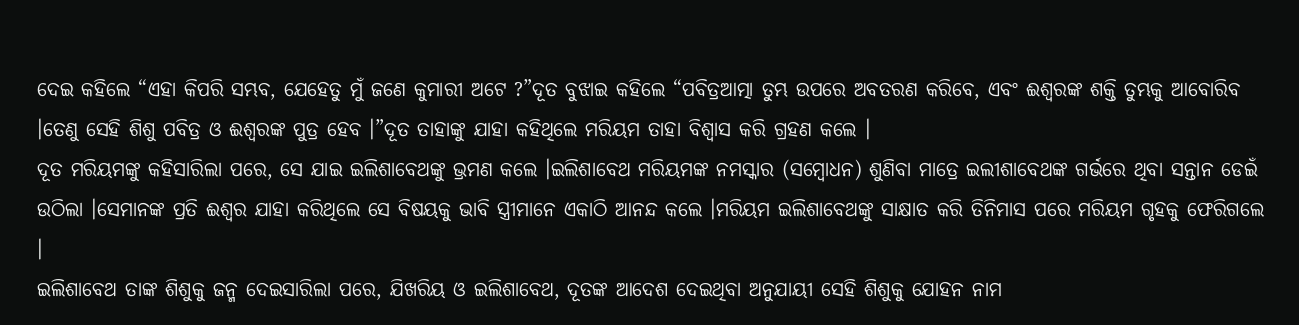ଦେଇ କହିଲେ “ଏହା କିପରି ସମ୍ଭବ, ଯେହେତୁ ମୁଁ ଜଣେ କୁମାରୀ ଅଟେ ?”ଦୂତ ବୁଝାଇ କହିଲେ “ପବିତ୍ରଆତ୍ମା ତୁମ୍ଭ ଉପରେ ଅବତରଣ କରିବେ, ଏବଂ ଈଶ୍ଵରଙ୍କ ଶକ୍ତି ତୁମ୍ଭକୁ ଆବୋରିବ ।ତେଣୁ ସେହି ଶିଶୁ ପବିତ୍ର ଓ ଈଶ୍ଵରଙ୍କ ପୁତ୍ର ହେବ ।”ଦୂତ ତାହାଙ୍କୁ ଯାହା କହିଥିଲେ ମରିୟମ ତାହା ବିଶ୍ଵାସ କରି ଗ୍ରହଣ କଲେ ।
ଦୂତ ମରିୟମଙ୍କୁ କହିସାରିଲା ପରେ, ସେ ଯାଇ ଇଲିଶାବେଥଙ୍କୁ ଭ୍ରମଣ କଲେ ।ଇଲିଶାବେଥ ମରିୟମଙ୍କ ନମସ୍କାର (ସମ୍ବୋଧନ) ଶୁଣିବା ମାତ୍ରେ ଇଲୀଶାବେଥଙ୍କ ଗର୍ଭରେ ଥିବା ସନ୍ତାନ ଡେଇଁ ଉଠିଲା ।ସେମାନଙ୍କ ପ୍ରତି ଈଶ୍ଵର ଯାହା କରିଥିଲେ ସେ ବିଷୟକୁ ଭାବି ସ୍ତ୍ରୀମାନେ ଏକାଠି ଆନନ୍ଦ କଲେ ।ମରିୟମ ଇଲିଶାବେଥଙ୍କୁ ସାକ୍ଷାତ କରି ତିନିମାସ ପରେ ମରିୟମ ଗୃହକୁ ଫେରିଗଲେ ।
ଇଲିଶାବେଥ ତାଙ୍କ ଶିଶୁକୁ ଜନ୍ମ ଦେଇସାରିଲା ପରେ, ଯିଖରିୟ ଓ ଇଲିଶାବେଥ, ଦୂତଙ୍କ ଆଦେଶ ଦେଇଥିବା ଅନୁଯାୟୀ ସେହି ଶିଶୁକୁ ଯୋହନ ନାମ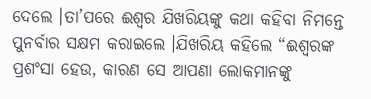ଦେଲେ ।ତା’ପରେ ଈଶ୍ଵର ଯିଖରିୟଙ୍କୁ କଥା କହିବା ନିମନ୍ତେ ପୁନର୍ବାର ସକ୍ଷମ କରାଇଲେ ।ଯିଖରିୟ କହିଲେ “ଈଶ୍ଵରଙ୍କ ପ୍ରଶଂସା ହେଉ, କାରଣ ସେ ଆପଣା ଲୋକମାନଙ୍କୁ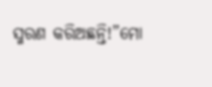ସ୍ମରଣ କରିଅଛନ୍ତି!”ମୋ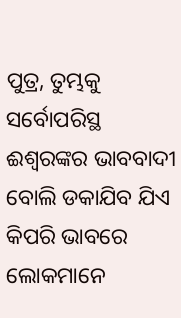ପୁତ୍ର, ତୁମ୍ଭକୁ ସର୍ବୋପରିସ୍ଥ ଈଶ୍ଵରଙ୍କର ଭାବବାଦୀ ବୋଲି ଡକାଯିବ ଯିଏ କିପରି ଭାବରେ ଲୋକମାନେ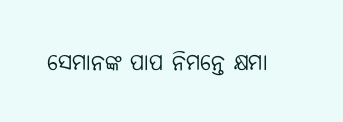ସେମାନଙ୍କ ପାପ ନିମନ୍ତେ କ୍ଷମା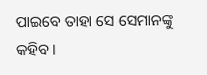ପାଇବେ ତାହା ସେ ସେମାନଙ୍କୁ କହିବ ।